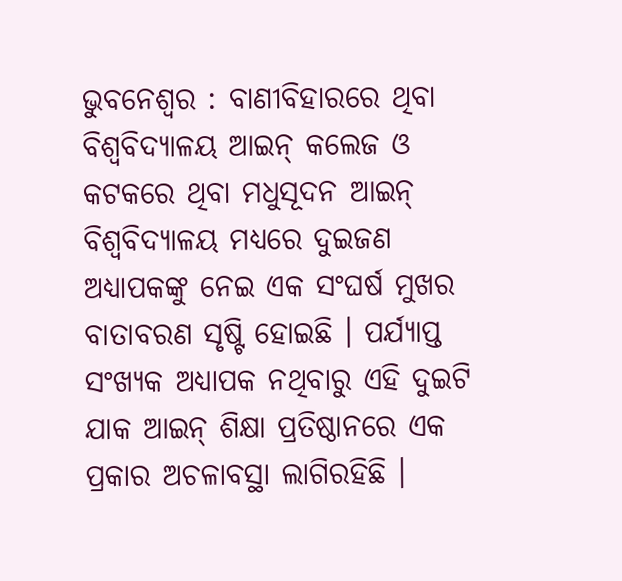ଭୁବନେଶ୍ୱର : ବାଣୀବିହାରରେ ଥିବା ବିଶ୍ୱବିଦ୍ୟାଳୟ ଆଇନ୍ କଲେଜ ଓ କଟକରେ ଥିବା ମଧୁସୂଦନ ଆଇନ୍ ବିଶ୍ୱବିଦ୍ୟାଳୟ ମଧ୍ୟରେ ଦୁଇଜଣ ଅଧ୍ୟାପକଙ୍କୁ ନେଇ ଏକ ସଂଘର୍ଷ ମୁଖର ବାତାବରଣ ସୃଷ୍ଟି ହୋଇଛି । ପର୍ଯ୍ୟାପ୍ତ ସଂଖ୍ୟକ ଅଧ୍ୟାପକ ନଥିବାରୁ ଏହି ଦୁଇଟି ଯାକ ଆଇନ୍ ଶିକ୍ଷା ପ୍ରତିଷ୍ଠାନରେ ଏକ ପ୍ରକାର ଅଚଳାବସ୍ଥା ଲାଗିରହିଛି ।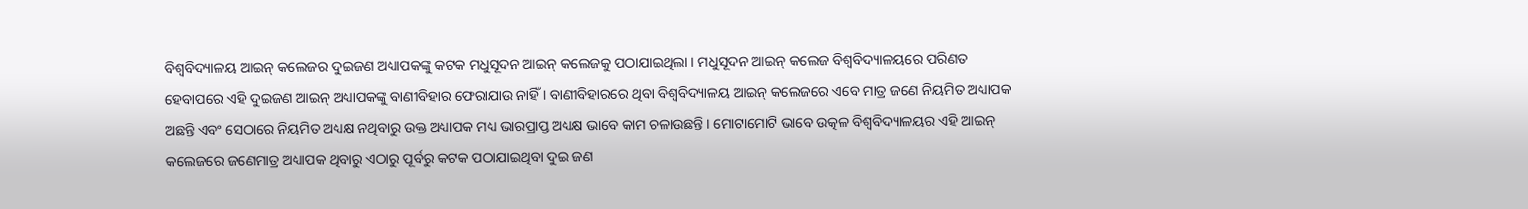ବିଶ୍ୱବିଦ୍ୟାଳୟ ଆଇନ୍ କଲେଜର ଦୁଇଜଣ ଅଧ୍ୟାପକଙ୍କୁ କଟକ ମଧୁସୂଦନ ଆଇନ୍ କଲେଜକୁ ପଠାଯାଇଥିଲା । ମଧୁସୂଦନ ଆଇନ୍ କଲେଜ ବିଶ୍ୱବିଦ୍ୟାଳୟରେ ପରିଣତ ହେବାପରେ ଏହି ଦୁଇଜଣ ଆଇନ୍ ଅଧ୍ୟାପକଙ୍କୁ ବାଣୀବିହାର ଫେରାଯାଉ ନାହିଁ । ବାଣୀବିହାରରେ ଥିବା ବିଶ୍ୱବିଦ୍ୟାଳୟ ଆଇନ୍ କଲେଜରେ ଏବେ ମାତ୍ର ଜଣେ ନିୟମିତ ଅଧ୍ୟାପକ ଅଛନ୍ତି ଏବଂ ସେଠାରେ ନିୟମିତ ଅଧ୍ୟକ୍ଷ ନଥିବାରୁ ଉକ୍ତ ଅଧ୍ୟାପକ ମଧ୍ୟ ଭାରପ୍ରାପ୍ତ ଅଧ୍ୟକ୍ଷ ଭାବେ କାମ ଚଳାଉଛନ୍ତି । ମୋଟାମୋଟି ଭାବେ ଉତ୍କଳ ବିଶ୍ୱବିଦ୍ୟାଳୟର ଏହି ଆଇନ୍ କଲେଜରେ ଜଣେମାତ୍ର ଅଧ୍ୟାପକ ଥିବାରୁ ଏଠାରୁ ପୂର୍ବରୁ କଟକ ପଠାଯାଇଥିବା ଦୁଇ ଜଣ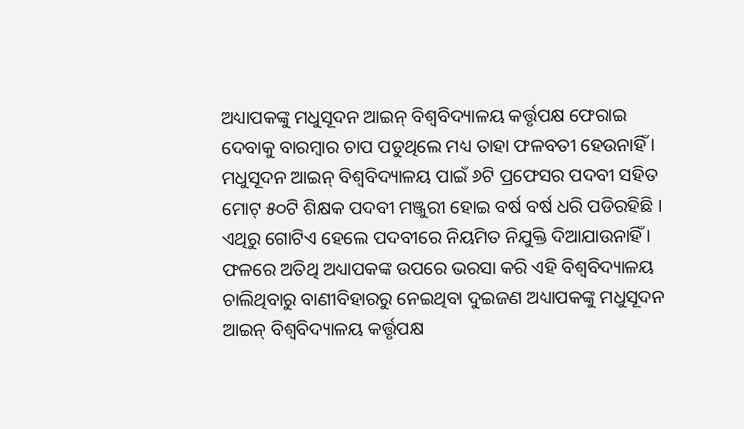ଅଧ୍ୟାପକଙ୍କୁ ମଧୁସୂଦନ ଆଇନ୍ ବିଶ୍ୱବିଦ୍ୟାଳୟ କର୍ତ୍ତୃପକ୍ଷ ଫେରାଇ ଦେବାକୁ ବାରମ୍ବାର ଚାପ ପଡୁଥିଲେ ମଧ୍ୟ ତାହା ଫଳବତୀ ହେଉନାହିଁ ।
ମଧୁସୂଦନ ଆଇନ୍ ବିଶ୍ୱବିଦ୍ୟାଳୟ ପାଇଁ ୬ଟି ପ୍ରଫେସର ପଦବୀ ସହିତ ମୋଟ୍ ୫୦ଟି ଶିକ୍ଷକ ପଦବୀ ମଞ୍ଜୁରୀ ହୋଇ ବର୍ଷ ବର୍ଷ ଧରି ପଡିରହିଛି । ଏଥିରୁ ଗୋଟିଏ ହେଲେ ପଦବୀରେ ନିୟମିତ ନିଯୁକ୍ତି ଦିଆଯାଉନାହିଁ । ଫଳରେ ଅତିଥି ଅଧ୍ୟାପକଙ୍କ ଉପରେ ଭରସା କରି ଏହି ବିଶ୍ୱବିଦ୍ୟାଳୟ ଚାଲିଥିବାରୁ ବାଣୀବିହାରରୁ ନେଇଥିବା ଦୁଇଜଣ ଅଧ୍ୟାପକଙ୍କୁ ମଧୁସୂଦନ ଆଇନ୍ ବିଶ୍ୱବିଦ୍ୟାଳୟ କର୍ତ୍ତୃପକ୍ଷ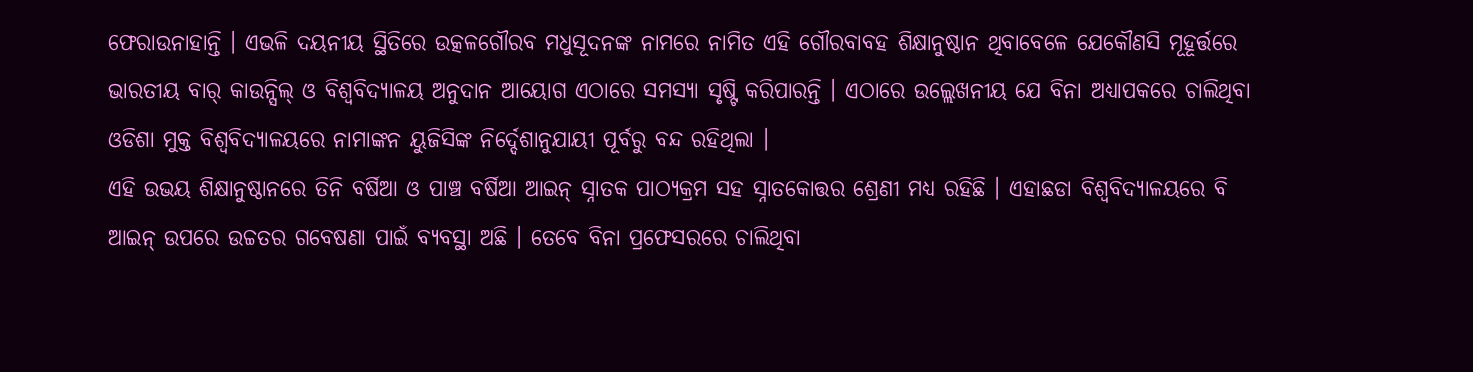ଫେରାଉନାହାନ୍ତି । ଏଭଳି ଦୟନୀୟ ସ୍ଥିତିରେ ଉତ୍କଳଗୌରବ ମଧୁସୂଦନଙ୍କ ନାମରେ ନାମିତ ଏହି ଗୌରବାବହ ଶିକ୍ଷାନୁଷ୍ଠାନ ଥିବାବେଳେ ଯେକୌଣସି ମୂହୂର୍ତ୍ତରେ ଭାରତୀୟ ବାର୍ କାଉନ୍ସିଲ୍ ଓ ବିଶ୍ୱବିଦ୍ୟାଳୟ ଅନୁଦାନ ଆୟୋଗ ଏଠାରେ ସମସ୍ୟା ସୃଷ୍ଟି କରିପାରନ୍ତି । ଏଠାରେ ଉଲ୍ଲେଖନୀୟ ଯେ ବିନା ଅଧ୍ୟାପକରେ ଚାଲିଥିବା ଓଡିଶା ମୁକ୍ତ ବିଶ୍ୱବିଦ୍ୟାଳୟରେ ନାମାଙ୍କନ ୟୁଜିସିଙ୍କ ନିର୍ଦ୍ଦେଶାନୁଯାୟୀ ପୂର୍ବରୁ ବନ୍ଦ ରହିଥିଲା ।
ଏହି ଉଭୟ ଶିକ୍ଷାନୁଷ୍ଠାନରେ ତିନି ବର୍ଷିଆ ଓ ପାଞ୍ଚ ବର୍ଷିଆ ଆଇନ୍ ସ୍ନାତକ ପାଠ୍ୟକ୍ରମ ସହ ସ୍ନାତକୋତ୍ତର ଶ୍ରେଣୀ ମଧ୍ୟ ରହିଛି । ଏହାଛଡା ବିଶ୍ୱବିଦ୍ୟାଳୟରେ ବି ଆଇନ୍ ଉପରେ ଉଚ୍ଚତର ଗବେଷଣା ପାଇଁ ବ୍ୟବସ୍ଥା ଅଛି । ତେବେ ବିନା ପ୍ରଫେସରରେ ଚାଲିଥିବା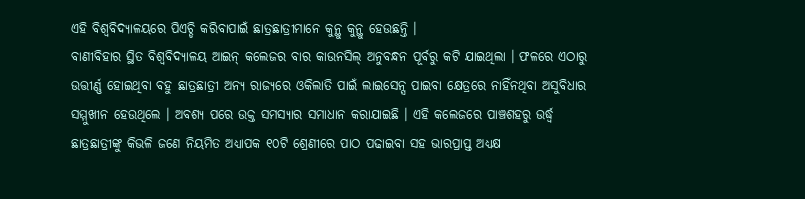ଏହି ବିଶ୍ୱବିଦ୍ୟାଳୟରେ ପିଏଚ୍ଡି କରିବାପାଇଁ ଛାତ୍ରଛାତ୍ରୀମାନେ କୁନ୍ଥୁ କୁନ୍ଥୁ ହେଉଛନ୍ତି ।
ବାଣୀବିହାର ସ୍ଥିତ ବିଶ୍ୱବିଦ୍ୟାଳୟ ଆଇନ୍ କଲେଜର ବାର କାଉନସିଲ୍ ଅନୁବନ୍ଧନ ପୂର୍ବରୁ କଟି ଯାଇଥିଲା । ଫଳରେ ଏଠାରୁ ଉତ୍ତୀର୍ଣ୍ଣ ହୋଇଥିବା ବହୁ ଛାତ୍ରଛାତ୍ରୀ ଅନ୍ୟ ରାଜ୍ୟରେ ଓକିଲାତି ପାଇଁ ଲାଇସେନ୍ସ ପାଇବା କ୍ଷେତ୍ରରେ ନାହିଁନଥିବା ଅସୁବିଧାର ସମ୍ମୁଖୀନ ହେଉଥିଲେ । ଅବଶ୍ୟ ପରେ ଉକ୍ତ ସମସ୍ୟାର ସମାଧାନ କରାଯାଇଛି । ଏହି କଲେଜରେ ପାଞ୍ଚଶହରୁ ଉର୍ଦ୍ଧ୍ୱ ଛାତ୍ରଛାତ୍ରୀଙ୍କୁ କିଭଳି ଜଣେ ନିୟମିତ ଅଧ୍ୟାପକ ୧୦ଟି ଶ୍ରେଣୀରେ ପାଠ ପଢାଇବା ସହ ଭାରପ୍ରାପ୍ତ ଅଧ୍ୟକ୍ଷ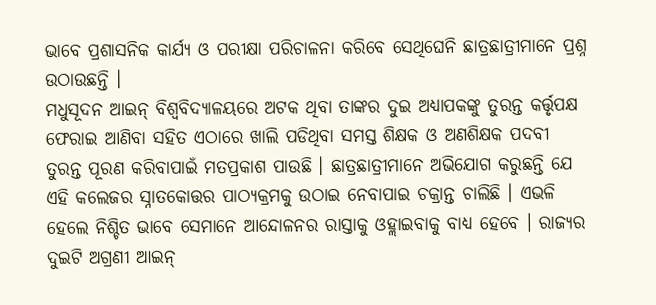ଭାବେ ପ୍ରଶାସନିକ କାର୍ଯ୍ୟ ଓ ପରୀକ୍ଷା ପରିଚାଳନା କରିବେ ସେଥିଘେନି ଛାତ୍ରଛାତ୍ରୀମାନେ ପ୍ରଶ୍ନ ଉଠାଉଛନ୍ତି ।
ମଧୁସୂଦନ ଆଇନ୍ ବିଶ୍ୱବିଦ୍ୟାଳୟରେ ଅଟକ ଥିବା ତାଙ୍କର ଦୁଇ ଅଧ୍ୟାପକଙ୍କୁ ତୁରନ୍ତ କର୍ତ୍ତୃପକ୍ଷ ଫେରାଇ ଆଣିବା ସହିତ ଏଠାରେ ଖାଲି ପଡିଥିବା ସମସ୍ତ ଶିକ୍ଷକ ଓ ଅଣଶିକ୍ଷକ ପଦବୀ ତୁରନ୍ତ ପୂରଣ କରିବାପାଇଁ ମତପ୍ରକାଶ ପାଉଛି । ଛାତ୍ରଛାତ୍ରୀମାନେ ଅଭିଯୋଗ କରୁଛନ୍ତି ଯେ ଏହି କଲେଜର ସ୍ନାତକୋତ୍ତର ପାଠ୍ୟକ୍ରମକୁ ଉଠାଇ ନେବାପାଇ ଚକ୍ରାନ୍ତ ଚାଲିଛି । ଏଭଳି ହେଲେ ନିଶ୍ଚିତ ଭାବେ ସେମାନେ ଆନ୍ଦୋଳନର ରାସ୍ତାକୁ ଓହ୍ଲାଇବାକୁ ବାଧ୍ୟ ହେବେ । ରାଜ୍ୟର ଦୁଇଟି ଅଗ୍ରଣୀ ଆଇନ୍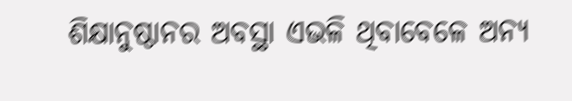ଶିକ୍ଷାନୁଷ୍ଠାନର ଅବସ୍ଥା ଏଭଳି ଥିବାବେଳେ ଅନ୍ୟ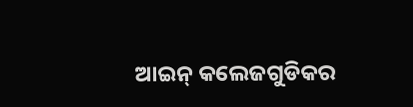ଆଇନ୍ କଲେଜଗୁଡିକର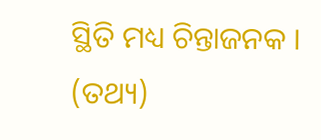ସ୍ଥିତି ମଧ୍ୟ ଚିନ୍ତାଜନକ । (ତଥ୍ୟ)